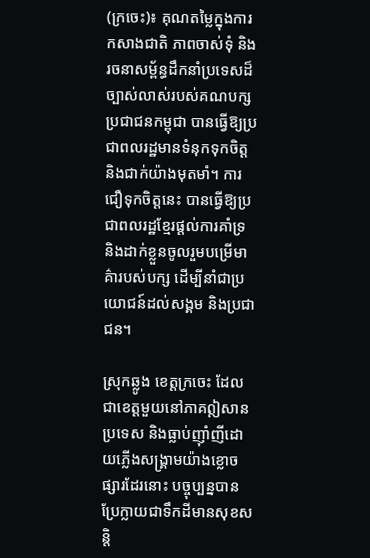(ក្រចេះ)៖ គុណតម្លៃក្នុងការកសាងជាតិ ភាពចាស់ទុំ និងរចនាសម្ព័ន្ធដឹកនាំប្រទេសដ៏ច្បាស់លាស់របស់គណបក្សប្រជាជនកម្ពុជា បានធ្វើឱ្យប្រជាពលរដ្ឋមានទំនុកទុកចិត្ត និងជាក់យ៉ាងមុតមាំ។ ការជឿទុកចិត្តនេះ បានធ្វើឱ្យប្រជាពលរដ្ឋខ្មែរផ្តល់ការគាំទ្រ និងដាក់ខ្លួនចូលរួមបម្រើមាគ៌ារបស់បក្ស ដើម្បីនាំជាប្រយោជន៍ដល់សង្គម និងប្រជាជន។

ស្រុកឆ្លូង ខេត្តក្រចេះ ដែលជាខេត្តមួយនៅភាគឦសានប្រទេស និងធ្លាប់ញ៉ាំញីដោយភ្លើងសង្គ្រាមយ៉ាងខ្លោចផ្សារដែរនោះ បច្ចុប្បន្នបានប្រែក្លាយជាទឹកដីមានសុខសន្តិ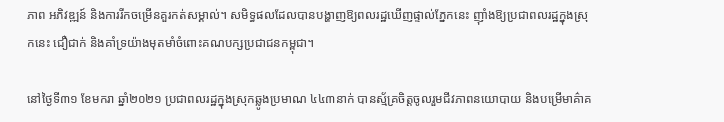ភាព អភិវឌ្ឍន៍ និងការរីកចម្រើនគួរកត់សម្គាល់។ សមិទ្ធផលដែលបានបង្ហាញឱ្យពលរដ្ឋឃើញផ្ទាល់ភ្នែកនេះ ញ៉ាំងឱ្យប្រជាពលរដ្ឋក្នុងស្រុកនេះ ជឿជាក់ និងគាំទ្រយ៉ាងមុតមាំចំពោះគណបក្សប្រជាជនកម្ពុជា។

នៅថ្ងៃទី៣១ ខែមករា ឆ្នាំ២០២១ ប្រជាពលរដ្ឋក្នុងស្រុកឆ្លូងប្រមាណ ៤៤៣នាក់ បានស្ម័គ្រចិត្តចូលរួមជីវភាពនយោបាយ និងបម្រើមាគ៌ាគ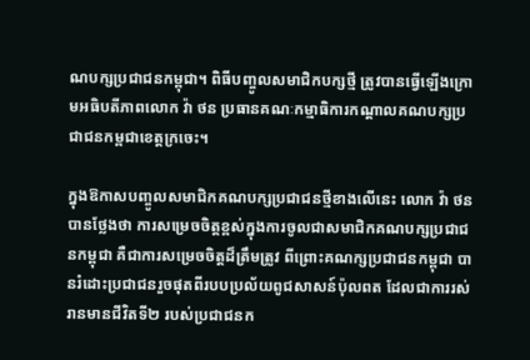ណបក្សប្រជាជនកម្ពុជា។ ពិធីបញ្ចូលសមាជិកបក្សថ្មី ត្រូវបានធ្វើឡើងក្រោមអធិបតីភាពលោក វ៉ា ថន ប្រធានគណៈកម្មាធិការកណ្តាលគណបក្សប្រជាជនកម្ពជាខេត្តក្រចេះ។

ក្នុងឱកាសបញ្ចូលសមាជិកគណបក្សប្រជាជនថ្មីខាងលើនេះ លោក វ៉ា ថន បានថ្លែងថា ការសម្រេចចិត្តខ្ពស់ក្នុងការចូលជាសមាជិកគណបក្សប្រជាជនកម្ពុជា គឺជាការសម្រេចចិត្តដ៏ត្រឹមត្រូវ ពីព្រោះគណក្សប្រជាជនកម្ពុជា បានរំដោះប្រជាជនរួចផុតពីរបបប្រល័យពូជសាសន៍ប៉ុលពត ដែលជាការរស់រានមានជីវិតទី២ របស់ប្រជាជនក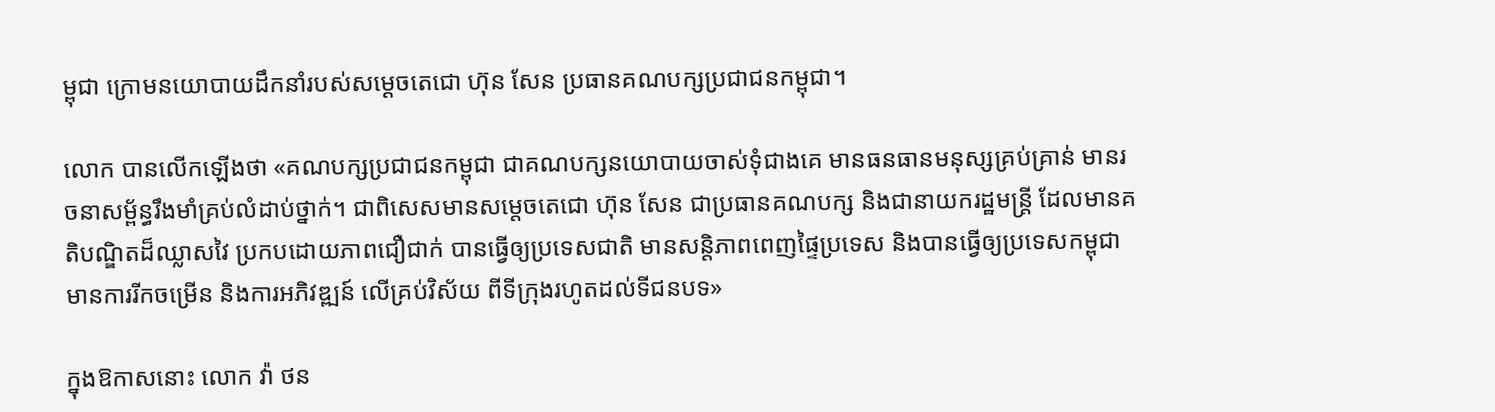ម្ពុជា ក្រោមនយោបាយដឹកនាំរបស់សម្តេចតេជោ ហ៊ុន សែន ប្រធានគណបក្សប្រជាជនកម្ពុជា។

លោក បានលើកឡើងថា «គណបក្សប្រជាជនកម្ពុជា ជាគណបក្សនយោបាយចាស់ទុំជាងគេ មានធនធានមនុស្សគ្រប់គ្រាន់ មានរចនាសម្ព័ន្ធរឹងមាំគ្រប់លំដាប់ថ្នាក់។ ជាពិសេសមានសម្តេចតេជោ ហ៊ុន សែន ជាប្រធានគណបក្ស និងជានាយករដ្ឋមន្ត្រី ដែលមានគតិបណ្ឌិតដ៏ឈ្លាសវៃ ប្រកបដោយភាពជឿជាក់ បានធ្វើឲ្យប្រទេសជាតិ មានសន្តិភាពពេញផ្ទៃប្រទេស និងបានធ្វើឲ្យប្រទេសកម្ពុជា មានការរីកចម្រើន និងការអភិវឌ្ឍន៍ លើគ្រប់វិស័យ ពីទីក្រុងរហូតដល់ទីជនបទ»

ក្នុងឱកាសនោះ លោក វ៉ា ថន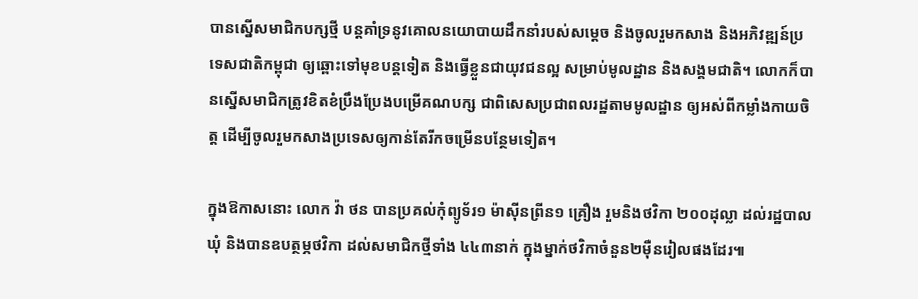បានស្នើសមាជិកបក្សថ្មី បន្តគាំទ្រនូវគោលនយោបាយដឹកនាំរបស់សម្តេច និងចូលរួមកសាង និងអភិវឌ្ឍន៍ប្រទេសជាតិកម្ពុជា ឲ្យឆ្ពោះទៅមុខបន្តទៀត និងធ្វើខ្លួនជាយុវជនល្អ សម្រាប់មូលដ្ឋាន និងសង្គមជាតិ។ លោកក៏បានស្នើសមាជិកត្រូវខិតខំប្រឹងប្រែងបម្រើគណបក្ស ជាពិសេសប្រជាពលរដ្ឋតាមមូលដ្ឋាន ឲ្យអស់ពីកម្លាំងកាយចិត្ត ដើម្បីចូលរួមកសាងប្រទេសឲ្យកាន់តែរីកចម្រើនបន្ថែមទៀត។

ក្នុងឱកាសនោះ លោក វ៉ា ថន បានប្រគល់កុំព្យូទ័រ១ ម៉ាស៊ីនព្រីន១ គ្រឿង រួមនិងថវិកា ២០០ដុល្លា ដល់រដ្ឋបាលឃុំ និងបានឧបត្ថម្ភថវិកា ដល់សមាជិកថ្មីទាំង ៤៤៣នាក់ ក្នុងម្នាក់ថវិកាចំនួន២ម៉ឺនរៀលផងដែរ៕